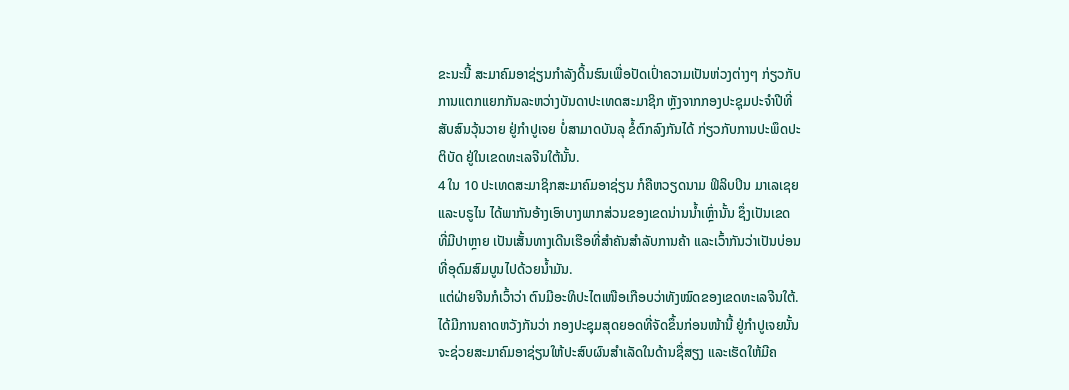ຂະນະນີ້ ສະມາຄົມອາຊ່ຽນກໍາລັງດິ້ນຮົນເພື່ອປັດເປົ່າຄວາມເປັນຫ່ວງຕ່າງໆ ກ່ຽວກັບ
ການແຕກແຍກກັນລະຫວ່າງບັນດາປະເທດສະມາຊິກ ຫຼັງຈາກກອງປະຊຸມປະຈໍາປີທີ່
ສັບສົນວຸ້ນວາຍ ຢູ່ກໍາປູເຈຍ ບໍ່ສາມາດບັນລຸ ຂໍ້ຕົກລົງກັນໄດ້ ກ່ຽວກັບການປະພຶດປະ
ຕິບັດ ຢູ່ໃນເຂດທະເລຈີນໃຕ້ນັ້ນ.
4 ໃນ 10 ປະເທດສະມາຊິກສະມາຄົມອາຊ່ຽນ ກໍຄືຫວຽດນາມ ຟິລິບປິນ ມາເລເຊຍ
ແລະບຣູໄນ ໄດ້ພາກັນອ້າງເອົາບາງພາກສ່ວນຂອງເຂດນ່ານນໍ້າເຫຼົ່ານັ້ນ ຊຶ່ງເປັນເຂດ
ທີ່ມີປາຫຼາຍ ເປັນເສັ້ນທາງເດີນເຮືອທີ່ສໍາຄັນສໍາລັບການຄ້າ ແລະເວົ້າກັນວ່າເປັນບ່ອນ
ທີ່ອຸດົມສົມບູນໄປດ້ວຍນໍ້າມັນ.
ແຕ່ຝ່າຍຈີນກໍເວົ້າວ່າ ຕົນມີອະທິປະໄຕເໜືອເກືອບວ່າທັງໝົດຂອງເຂດທະເລຈີນໃຕ້.
ໄດ້ມີການຄາດຫວັງກັນວ່າ ກອງປະຊຸມສຸດຍອດທີ່ຈັດຂຶ້ນກ່ອນໜ້ານີ້ ຢູ່ກໍາປູເຈຍນັ້ນ
ຈະຊ່ວຍສະມາຄົມອາຊ່ຽນໃຫ້ປະສົບຜົນສໍາເລັດໃນດ້ານຊື່ສຽງ ແລະເຮັດໃຫ້ມີຄ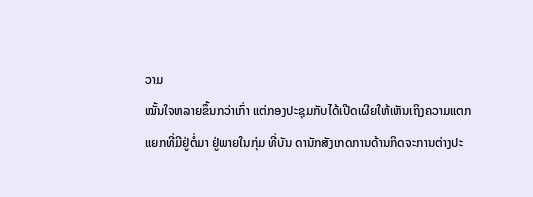ວາມ
ໝັ້ນໃຈຫລາຍຂຶ້ນກວ່າເກົ່າ ແຕ່ກອງປະຊຸມກັບໄດ້ເປີດເຜີຍໃຫ້ເຫັນເຖິງຄວາມແຕກ
ແຍກທີ່ມີຢູ່ຕໍ່ມາ ຢູ່ພາຍໃນກຸ່ມ ທີ່ບັນ ດານັກສັງເກດການດ້ານກິດຈະການຕ່າງປະ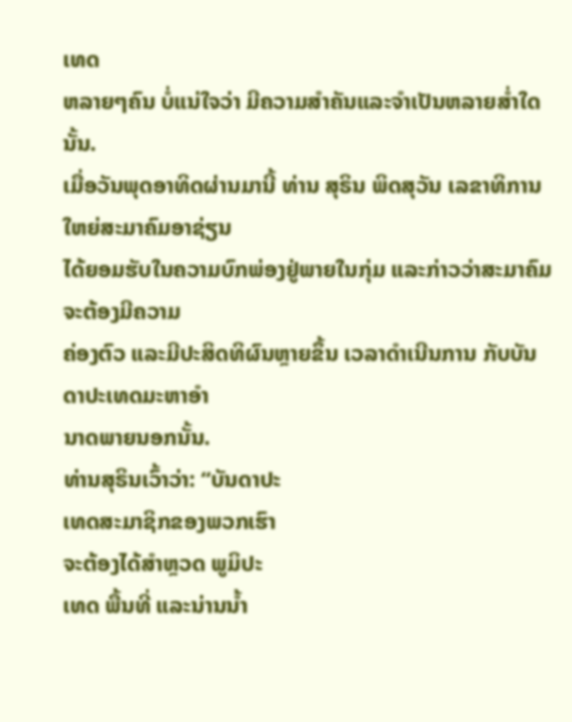ເທດ
ຫລາຍໆຄົນ ບໍ່ແນ່ໃຈວ່າ ມີຄວາມສໍາຄັນແລະຈໍາເປັນຫລາຍສໍ່າໃດນັ້ນ.
ເມື່ອວັນພຸດອາທິດຜ່ານມານີ້ ທ່ານ ສຸຣິນ ພິດສຸວັນ ເລຂາທິການໃຫຍ່ສະມາຄົມອາຊ່ຽນ
ໄດ້ຍອມຮັບໃນຄວາມບົກພ່ອງຢູ່ພາຍໃນກຸ່ມ ແລະກ່າວວ່າສະມາຄົມຈະຕ້ອງມີຄວາມ
ຄ່ອງຕົວ ແລະມີປະສິດທິຜົນຫຼາຍຂຶ້ນ ເວລາດໍາເນີນການ ກັບບັນດາປະເທດມະຫາອໍາ
ນາດພາຍນອກນັ້ນ.
ທ່ານສຸຣິນເວົ້າວ່າ: “ບັນດາປະ
ເທດສະມາຊິກຂອງພວກເຮົາ
ຈະຕ້ອງໄດ້ສໍາຫຼວດ ພູມິປະ
ເທດ ພື້ນທີ່ ແລະນ່ານນໍ້າ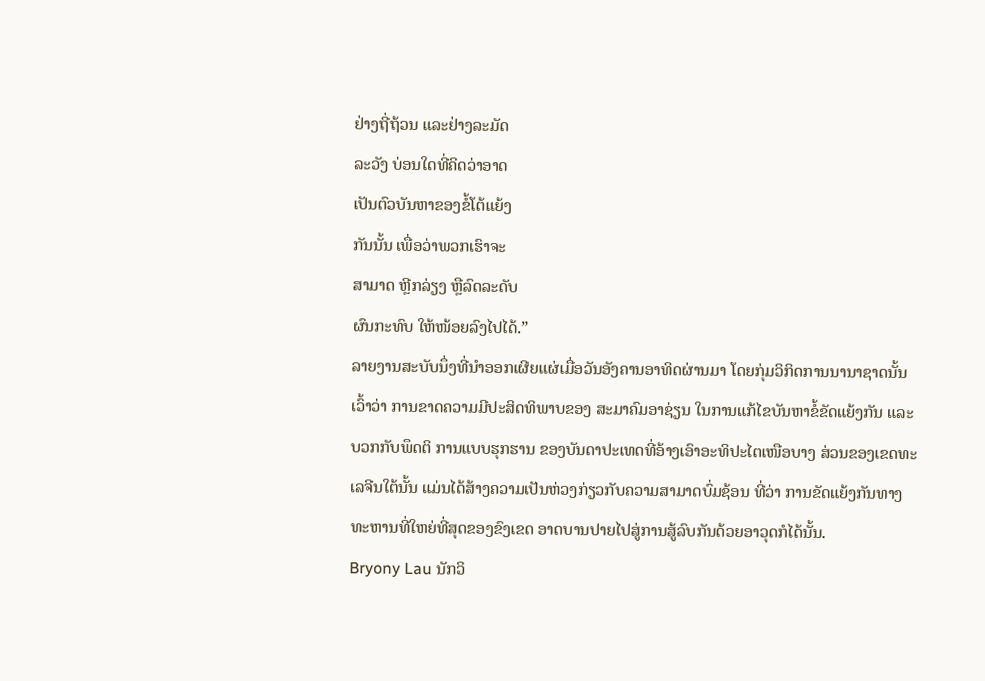ຢ່າງຖີ່ຖ້ວນ ແລະຢ່າງລະມັດ
ລະວັງ ບ່ອນໃດທີ່ຄິດວ່າອາດ
ເປັນຕົວບັນຫາຂອງຂໍ້ໂຕ້ແຍ້ງ
ກັນນັ້ນ ເພື່ອວ່າພວກເຮົາຈະ
ສາມາດ ຫຼີກລ່ຽງ ຫຼືລົດລະດັບ
ຜົນກະທົບ ໃຫ້ໜ້ອຍລົງໄປໄດ້.”
ລາຍງານສະບັບນຶ່ງທີ່ນໍາອອກເຜີຍແຜ່ເມື່ອວັນອັງຄານອາທິດຜ່ານມາ ໂດຍກຸ່ມວິກິດການນານາຊາດນັ້ນ ເວົ້າວ່າ ການຂາດຄວາມມີປະສິດທິພາບຂອງ ສະມາຄົມອາຊ່ຽນ ໃນການແກ້ໄຂບັນຫາຂໍ້ຂັດແຍ້ງກັນ ແລະບວກກັບພຶດຕິ ການແບບຮຸກຮານ ຂອງບັນດາປະເທດທີ່ອ້າງເອົາອະທິປະໄຕເໜືອບາງ ສ່ວນຂອງເຂດທະເລຈີນໃຕ້ນັ້ນ ແມ່ນໄດ້ສ້າງຄວາມເປັນຫ່ວງກ່ຽວກັບຄວາມສາມາດບົ່ມຊ້ອນ ທີ່ວ່າ ການຂັດແຍ້ງກັນທາງທະຫານທີ່ໃຫຍ່ທີ່ສຸດຂອງຂົງເຂດ ອາດບານປາຍໄປສູ່ການສູ້ລົບກັນດ້ວຍອາວຸດກໍໄດ້ນັ້ນ.
Bryony Lau ນັກວິ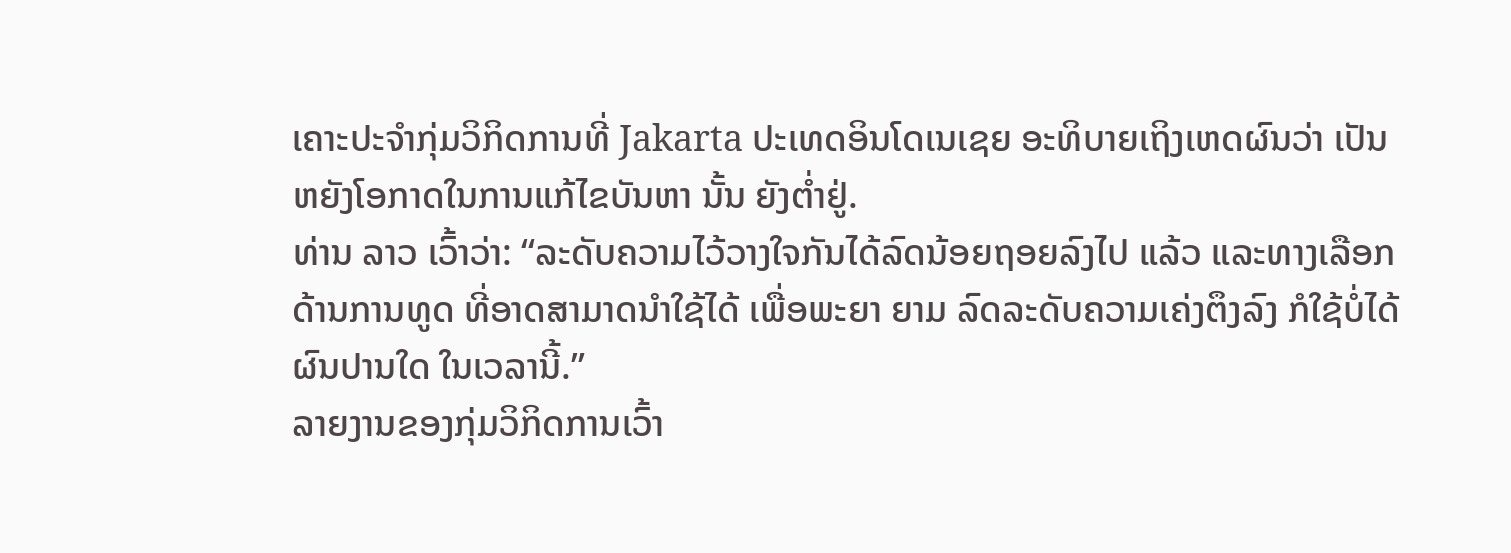ເຄາະປະຈໍາກຸ່ມວິກິດການທີ່ Jakarta ປະເທດອິນໂດເນເຊຍ ອະທິບາຍເຖິງເຫດຜົນວ່າ ເປັນຫຍັງໂອກາດໃນການແກ້ໄຂບັນຫາ ນັ້ນ ຍັງຕໍ່າຢູ່.
ທ່ານ ລາວ ເວົ້າວ່າ: “ລະດັບຄວາມໄວ້ວາງໃຈກັນໄດ້ລົດນ້ອຍຖອຍລົງໄປ ແລ້ວ ແລະທາງເລືອກດ້ານການທູດ ທີ່ອາດສາມາດນໍາໃຊ້ໄດ້ ເພື່ອພະຍາ ຍາມ ລົດລະດັບຄວາມເຄ່ງຕຶງລົງ ກໍໃຊ້ບໍ່ໄດ້ຜົນປານໃດ ໃນເວລານີ້.”
ລາຍງານຂອງກຸ່ມວິກິດການເວົ້າ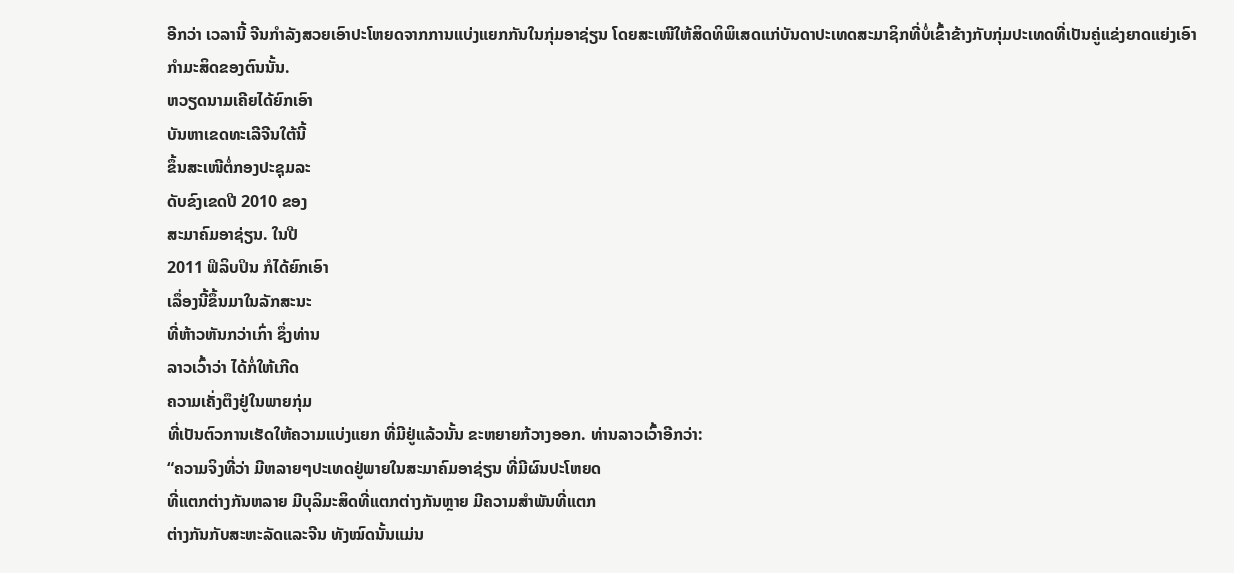ອີກວ່າ ເວລານີ້ ຈີນກໍາລັງສວຍເອົາປະໂຫຍດຈາກການແບ່ງແຍກກັນໃນກຸ່ມອາຊ່ຽນ ໂດຍສະເໜີໃຫ້ສິດທິພິເສດແກ່ບັນດາປະເທດສະມາຊິກທີ່ບໍ່ເຂົ້າຂ້າງກັບກຸ່ມປະເທດທີ່ເປັນຄູ່ແຂ່ງຍາດແຍ່ງເອົາກໍາມະສິດຂອງຕົນນັ້ນ.
ຫວຽດນາມເຄີຍໄດ້ຍົກເອົາ
ບັນຫາເຂດທະເລີຈີນໃຕ້ນີ້
ຂຶ້ນສະເໜີຕໍ່ກອງປະຊຸມລະ
ດັບຂົງເຂດປີ 2010 ຂອງ
ສະມາຄົມອາຊ່ຽນ. ໃນປີ
2011 ຟິລິບປິນ ກໍໄດ້ຍົກເອົາ
ເລຶ່ອງນີ້ຂຶ້ນມາໃນລັກສະນະ
ທີ່ຫ້າວຫັນກວ່າເກົ່າ ຊຶ່ງທ່ານ
ລາວເວົ້າວ່າ ໄດ້ກໍ່ໃຫ້ເກີດ
ຄວາມເຄັ່ງຕຶງຢູ່ໃນພາຍກຸ່ມ
ທີ່ເປັນຕົວການເຮັດໃຫ້ຄວາມແບ່ງແຍກ ທີ່ມີຢູ່ແລ້ວນັ້ນ ຂະຫຍາຍກ້ວາງອອກ. ທ່ານລາວເວົ້າອີກວ່າ:
“ຄວາມຈິງທີ່ວ່າ ມີຫລາຍໆປະເທດຢູ່ພາຍໃນສະມາຄົມອາຊ່ຽນ ທີ່ມີຜົນປະໂຫຍດ
ທີ່ແຕກຕ່າງກັນຫລາຍ ມີບຸລິມະສິດທີ່ແຕກຕ່າງກັນຫຼາຍ ມີຄວາມສໍາພັນທີ່ແຕກ
ຕ່າງກັນກັບສະຫະລັດແລະຈີນ ທັງໝົດນັ້ນແມ່ນ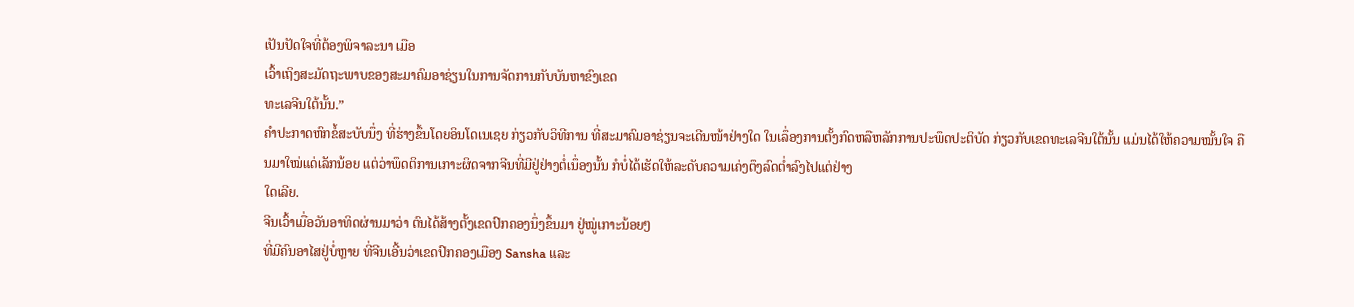ເປັນປັດໃຈທີ່ຕ້ອງພິຈາລະນາ ເມືອ
ເວົ້າເຖິງສະມັດຖະພາບຂອງສະມາຄົມອາຊ່ຽນໃນການຈັດການກັບບັນຫາຂົງເຂດ
ທະເລຈີນໃຕ້ນັ້ນ.”
ຄໍາປະກາດຫົກຂໍ້ສະບັບນຶ່ງ ທີ່ຮ່າງຂຶ້ນໂດຍອິນໂດເນເຊຍ ກ່ຽວກັບວິທີການ ທີ່ສະມາຄົມອາຊ່ຽນຈະເດີນໜ້າຢ່າງໃດ ໃນເລຶ່ອງການຕັ້ງກົດຫລືຫລັກການປະພຶດປະຕິບັດ ກ່ຽວກັບເຂດທະເລຈີນໃຕ້ນັ້ນ ແມ່ນໄດ້ໃຫ້ຄວາມໝັ້ນໃຈ ຄືນມາໃໝ່ແດ່ເລັກນ້ອຍ ແຕ່ວ່າພຶດຕິການເກາະຜິດຈາກຈີນທີ່ມີຢູ່ຢ່າງຕໍ່ເນຶ່ອງນັ້ນ ກໍບໍ່ໄດ້ເຮັດໃຫ້ລະດັບຄວາມເຄ່ງຕຶງລົດຕໍ່າລົງໄປແຕ່ຢ່າງ
ໃດເລີຍ.
ຈີນເວົ້າເມື່ອວັນອາທິດຜ່ານມາວ່າ ຕົນໄດ້ສ້າງຕັ້ງເຂດປົກຄອງນຶ່ງຂຶ້ນມາ ຢູ່ໝູ່ເກາະນ້ອຍໆ
ທີ່ມີຄົນອາໄສຢູ່ບໍ່ຫຼາຍ ທີ່ຈີນເອີ້ນວ່າເຂດປົກຄອງເມືອງ Sansha ແລະ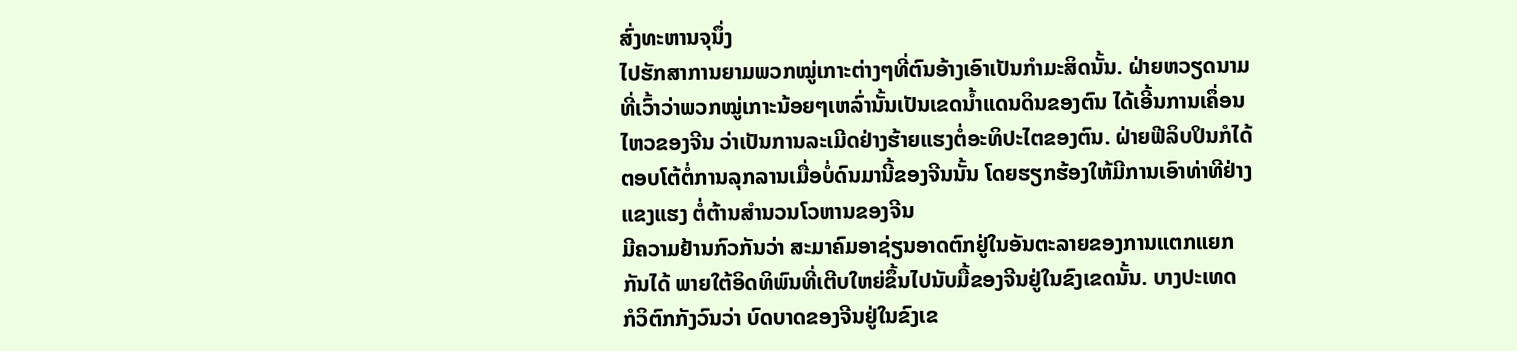ສົ່ງທະຫານຈຸນຶ່ງ
ໄປຮັກສາການຍາມພວກໝູ່ເກາະຕ່າງໆທີ່ຕົນອ້າງເອົາເປັນກໍາມະສິດນັ້ນ. ຝ່າຍຫວຽດນາມ
ທີ່ເວົ້າວ່າພວກໝູ່ເກາະນ້ອຍໆເຫລົ່ານັ້ນເປັນເຂດນໍ້າແດນດິນຂອງຕົນ ໄດ້ເອີ້ນການເຄຶ່ອນ
ໄຫວຂອງຈີນ ວ່າເປັນການລະເມີດຢ່າງຮ້າຍແຮງຕໍ່ອະທິປະໄຕຂອງຕົນ. ຝ່າຍຟີລິບປິນກໍໄດ້
ຕອບໂຕ້ຕໍ່ການລຸກລານເມື່ອບໍ່ດົນມານີ້ຂອງຈີນນັ້ນ ໂດຍຮຽກຮ້ອງໃຫ້ມີການເອົາທ່າທີຢ່າງ
ແຂງແຮງ ຕໍ່ຕ້ານສໍານວນໂວຫານຂອງຈີນ
ມີຄວາມຢ້ານກົວກັນວ່າ ສະມາຄົມອາຊ່ຽນອາດຕົກຢູ່ໃນອັນຕະລາຍຂອງການແຕກແຍກ
ກັນໄດ້ ພາຍໃຕ້ອິດທິພົນທີ່ເຕີບໃຫຍ່ຂຶ້ນໄປນັບມື້ຂອງຈີນຢູ່ໃນຂົງເຂດນັ້ນ. ບາງປະເທດ
ກໍວິຕົກກັງວົນວ່າ ບົດບາດຂອງຈີນຢູ່ໃນຂົງເຂ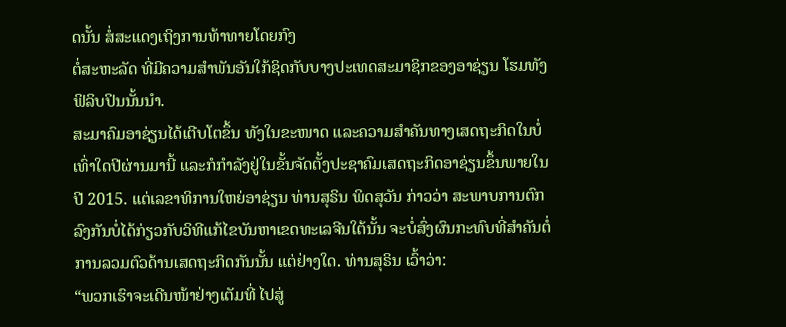ດນັ້ນ ສໍ່ສະແດງເຖິງການທ້າທາຍໂດຍກົງ
ຕໍ່ສະຫະລັດ ທີ່ມີຄວາມສໍາພັນອັນໃກ້ຊິດກັບບາງປະເທດສະມາຊິກຂອງອາຊ່ຽນ ໂຮມທັງ
ຟິລິບປິນນັ້ນນໍາ.
ສະມາຄົມອາຊ່ຽນໄດ້ເຕີບໂຕຂຶ້ນ ທັງໃນຂະໜາດ ແລະຄວາມສໍາຄັນທາງເສດຖະກິດໃນບໍ່
ເທົ່າໃດປີຜ່ານມານີ້ ແລະກໍກໍາລັງຢູ່ໃນຂັ້ນຈັດຕັ້ງປະຊາຄົມເສດຖະກິດອາຊ່ຽນຂຶ້ນພາຍໃນ
ປີ 2015. ແຕ່ເລຂາທິການໃຫຍ່ອາຊ່ຽນ ທ່ານສຸຣິນ ພິດສຸວັນ ກ່າວວ່າ ສະພາບການຕົກ
ລົງກັນບໍ່ໄດ້ກ່ຽວກັບວິທີແກ້ໄຂບັນຫາເຂດທະເລຈີນໃຕ້ນັ້ນ ຈະບໍ່ສົ່ງຜົນກະທົບທີ່ສໍາຄັນຕໍ່
ການລວມຕົວດ້ານເສດຖະກິດກັນນັ້ນ ແຕ່ຢ່າງໃດ. ທ່ານສຸຣິນ ເວົ້າວ່າ:
“ພວກເຮົາຈະເດີນໜ້າຢ່າງເຕັມທີ່ ໄປສູ່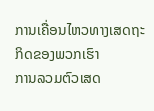ການເຄື່ອນໄຫວທາງເສດຖະກິດຂອງພວກເຮົາ
ການລວມຕົວເສດ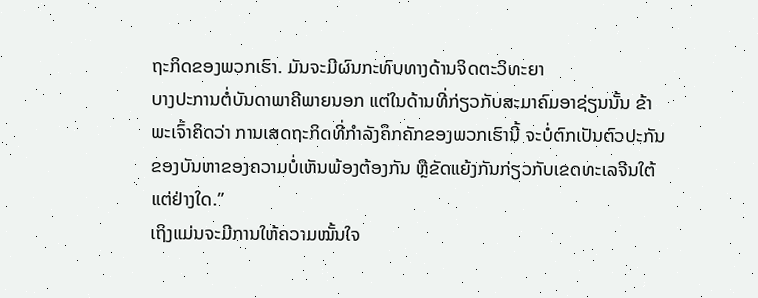ຖະກິດຂອງພວກເຮົາ. ມັນຈະມີຜົນກະທົບທາງດ້ານຈິດຕະວິທະຍາ
ບາງປະການຕໍ່ບັນດາພາຄີພາຍນອກ ແຕ່ໃນດ້ານທີ່ກ່ຽວກັບສະມາຄົມອາຊ່ຽນນັ້ນ ຂ້າ
ພະເຈົ້າຄິດວ່າ ການເສດຖະກິດທີ່ກໍາລັງຄຶກຄັກຂອງພວກເຮົານີ້ ຈະບໍ່ຕົກເປັນຕົວປະກັນ
ຂອງບັນຫາຂອງຄວາມບໍ່ເຫັນພ້ອງຕ້ອງກັນ ຫຼືຂັດແຍ້ງກັນກ່ຽວກັບເຂດທະເລຈີນໃຕ້
ແຕ່ຢ່າງໃດ.”
ເຖິງແມ່ນຈະມີການໃຫ້ຄວາມໝັ້ນໃຈ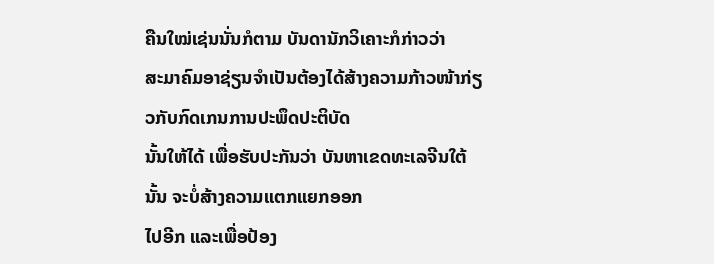ຄືນໃໝ່ເຊ່ນນັ່ນກໍຕາມ ບັນດານັກວິເຄາະກໍກ່າວວ່າ
ສະມາຄົມອາຊ່ຽນຈໍາເປັນຕ້ອງໄດ້ສ້າງຄວາມກ້າວໜ້າກ່ຽວກັບກົດເກນການປະພຶດປະຕິບັດ
ນັ້ນໃຫ້ໄດ້ ເພື່ອຮັບປະກັນວ່າ ບັນຫາເຂດທະເລຈີນໃຕ້ນັ້ນ ຈະບໍ່ສ້າງຄວາມແຕກແຍກອອກ
ໄປອີກ ແລະເພື່ອປ້ອງ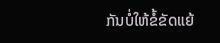ກັນບໍ່ໃຫ້ຂໍ້ຂັດແຍ້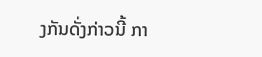ງກັນດັ່ງກ່າວນີ້ ກາ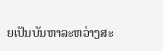ຍເປັນບັນຫາລະຫວ່າງສະ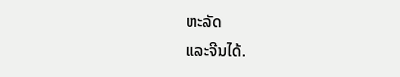ຫະລັດ
ແລະຈີນໄດ້.